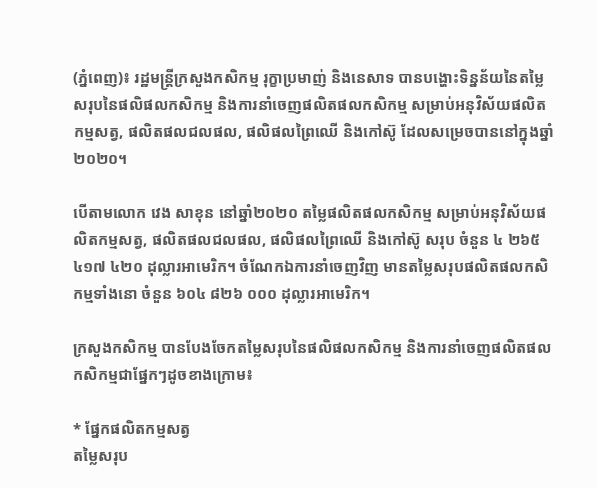(ភ្នំពេញ)៖ រដ្ឋមន្ត្រីក្រសួងកសិកម្ម រុក្ខាប្រមាញ់ និងនេសាទ បានបង្ហោះទិន្នន័យនៃតម្លៃសរុបនៃផលិផលកសិកម្ម និងការនាំចេញផលិតផលកសិកម្ម សម្រាប់អនុវិស័យផលិតកម្មសត្វ, ផលិតផលជលផល, ផលិផលព្រៃឈើ និងកៅស៊ូ ដែលសម្រេចបាននៅក្នុងឆ្នាំ២០២០។

បើតាមលោក វេង សាខុន នៅឆ្នាំ២០២០ តម្លៃផលិតផលកសិកម្ម សម្រាប់អនុវិស័យផលិតកម្មសត្វ, ផលិតផលជលផល, ផលិផលព្រៃឈើ និងកៅស៊ូ សរុប ចំនួន ៤ ២៦៥ ៤១៧ ៤២០ ដុល្លារអាមេរិក។ ចំណែកឯការនាំចេញវិញ មានតម្លៃសរុបផលិតផលកសិកម្មទាំងនោ ចំនួន ៦០៤ ៨២៦ ០០០ ដុល្លារអាមេរិក។

ក្រសួងកសិកម្ម បានបែងចែកតម្លៃសរុបនៃផលិផលកសិកម្ម និងការនាំចេញផលិតផលកសិកម្មជាផ្នែកៗដូចខាងក្រោម៖

* ផ្នែកផលិតកម្មសត្វ
តម្លៃសរុប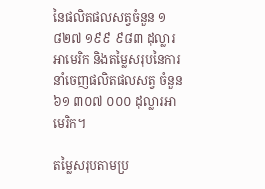នៃផលិតផលសត្វចំនួន ១ ៨២៧ ១៩៩ ៩៨៣ ដុល្លារអាមេរិក និងតម្លៃសរុបនៃការនាំចេញផលិតផលសត្វ ចំនួន ៦១ ៣០៧ ០០០ ដុល្លារអាមេរិក។

តម្លៃសរុបតាមប្រ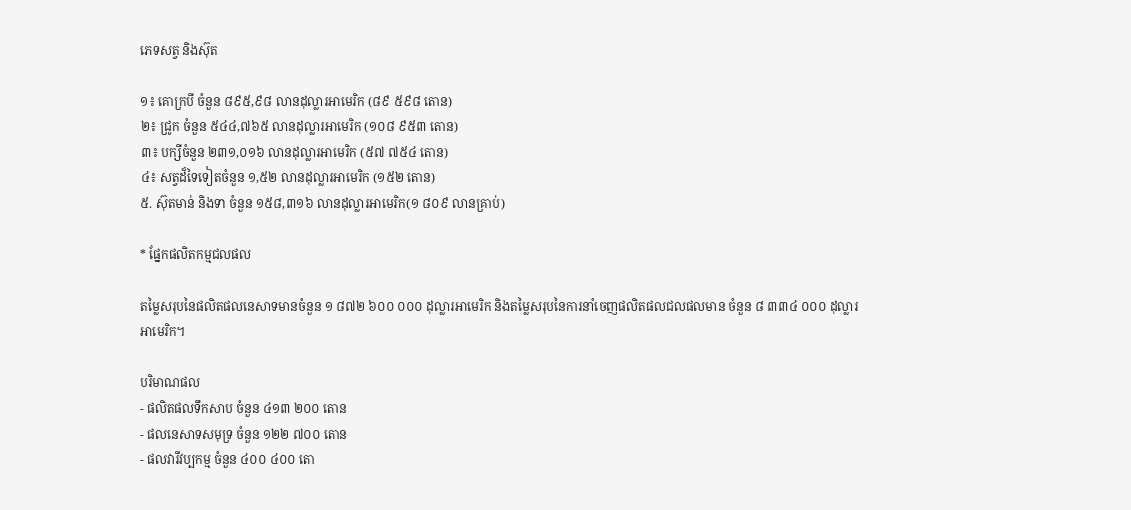ភេទសត្វ និងស៊ុត

១៖ គោក្របី ចំនួន ៨៩៥,៩៨ លានដុល្លារអាមេរិក (៨៩ ៥៩៨ តោន)
២៖ ជ្រូក ចំនួន ៥៤៤,៧៦៥ លានដុល្លារអាមេរិក (១០៨ ៩៥៣ តោន)
៣៖ បក្សីចំនួន ២៣១,០១៦ លានដុល្លារអាមេរិក (៥៧ ៧៥៤ តោន)
៤៖ សត្វដ៏ទៃទៀតចំនួន ១,៥២ លានដុល្លារអាមេរិក (១៥២ តោន)
៥. ស៊ុតមាន់ និងទា ចំនួន ១៥៨,៣១៦ លានដុល្លារអាមេរិក(១ ៨០៩ លានគ្រាប់)

* ផ្នែកផលិតកម្មជលផល

តម្លៃសរុបនៃផលិតផលនេសាទមានចំនួន ១ ៨៧២ ៦០០ ០០០ ដុល្លារអាមេរិក និងតម្លៃសរុបនៃការនាំចេញផលិតផលជលផលមាន ចំនួន ៨ ៣៣៤ ០០០ ដុល្លារអាមេរិក។

បរិមាណផល
- ផលិតផលទឹកសាប ចំនួន ៤១៣ ២០០ តោន
- ផលនេសាទសមុទ្រ ចំនួន ១២២ ៧០០ តោន
- ផលវារីវប្បកម្ម ចំនួន ៤០០ ៤០០ តោ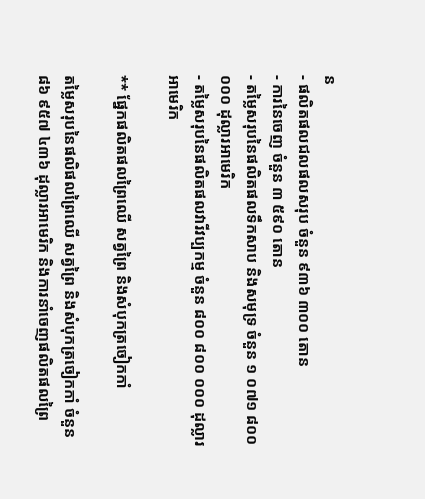ន
- ផលិតផលជលផលសរុប ចំនួន ៩៣៦ ៣០០ តោន
- ការនៃចេញ ចំនួន ៣ ៥៩០ តោន
- តម្លៃសរុបនៃផលិតផលទឹកសាប និងសមុទ្រ ចំនួន ១ ០៧១ ៨០០ ០០០ ដុល្លារអាមេរិក
- តម្លៃសរុបនៃផលិតផលវារីវប្បកម្ម ចំនួន ៨០០ ៨០០ ០០០ ដុល្លារអាមេរិក

** ផ្នែកផលិតផលព្រៃឈើ សត្វព្រៃ និងសំបុកត្រចៀកកាំ

តម្លៃសរុបនៃផលិផលព្រៃឈើ សត្វព្រៃ និងសំបុកត្រចៀកកាំ ចំនួន ៨៦ ៩៥៧ ៤៣៦ ដុល្លារអាមេរិក និងការនាំចេញផលិតផលព្រៃ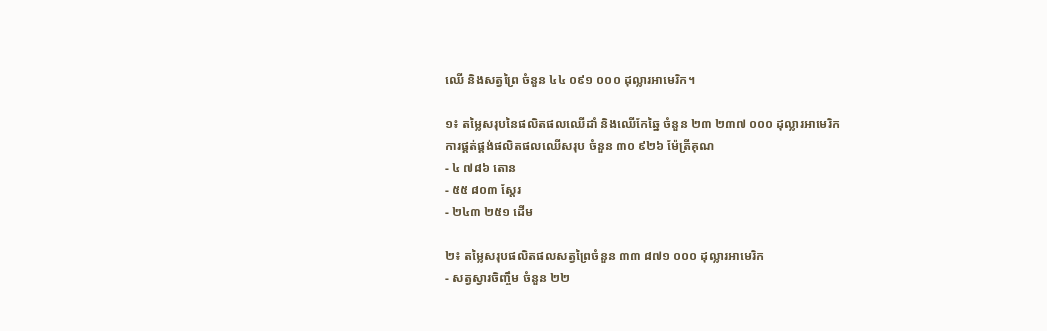ឈើ និងសត្វព្រៃ ចំនួន ៤៤ ០៩១ ០០០ ដុល្លារអាមេរិក។

១៖ តម្លៃសរុបនៃផលិតផលឈើដាំ និងឈើកែឆ្នៃ ចំនួន ២៣ ២៣៧ ០០០ ដុល្លារអាមេរិក
ការផ្គត់ផ្គង់ផលិតផលឈើសរុប ចំនួន ៣០ ៩២៦ ម៉ែត្រីគុណ
- ៤ ៧៨៦ តោន
- ៥៥ ៨០៣ ស្តែរ
- ២៤៣ ២៥១ ដើម

២៖ តម្លៃសរុបផលិតផលសត្វព្រៃចំនួន ៣៣ ៨៧១ ០០០ ដុល្លារអាមេរិក
- សត្វស្វារចិញ្ចឹម ចំនួន ២២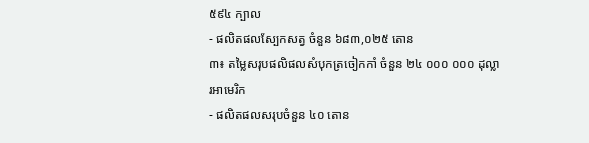៥៩៤ ក្បាល
- ផលិតផលស្បែកសត្វ ចំនួន ៦៨៣,០២៥ តោន
៣៖ តម្លៃសរុបផលិផលសំបុកត្រចៀកកាំ ចំនួន ២៤ ០០០ ០០០ ដុល្លារអាមេរិក
- ផលិតផលសរុបចំនួន ៤០ តោន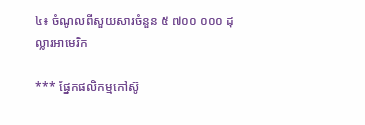៤៖ ចំណូលពីសួយសារចំនួន ៥ ៧០០ ០០០ ដុល្លារអាមេរិក

*** ផ្នែកផលិកម្មកៅស៊ូ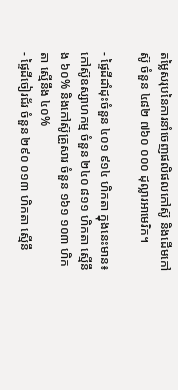តម្លៃសរុបនៃការនាំចេញផលិផលកៅស៊ូ និងដើមកៅស៊ូ ចំនួន ៤៨២ ៧៦០ ០០០ ដុល្លារអាមេរិក។

- ផ្ទៃដីដាំដុះចំនួន ៤០១ ៩១៤ ហិកតា ក្នុងនេះមាន៖ កៅស៊ូឧស្សាហកម្ម ចំនួន ២៤០ ៨១១ ហិកតា ស្មើនឹង ៦០% និងកៅស៊ូគ្រួសារ ចំនួន ១៦១ ១០៣ ហិកតា ស្មើនឹង ៤០%
- ផ្ទៃដីចៀរជ័រ ចំនួន ២៩០ ០១៣ ហិកតា ស្មើនឹ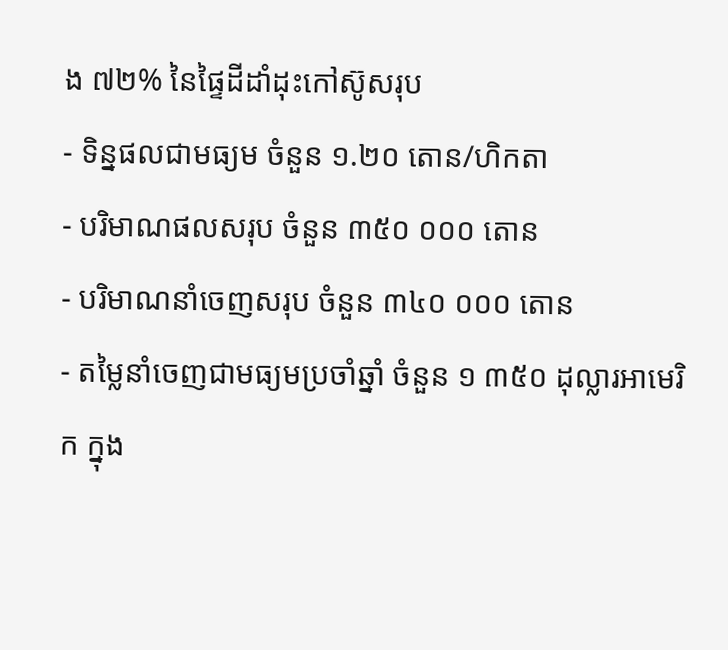ង ៧២% នៃផ្ទៃដីដាំដុះកៅស៊ូសរុប
- ទិន្នផលជាមធ្យម ចំនួន ១.២០ តោន/ហិកតា
- បរិមាណផលសរុប ចំនួន ៣៥០ ០០០ តោន
- បរិមាណនាំចេញសរុប ចំនួន ៣៤០ ០០០ តោន
- តម្លៃនាំចេញជាមធ្យមប្រចាំឆ្នាំ ចំនួន ១ ៣៥០ ដុល្លារអាមេរិក ក្នុង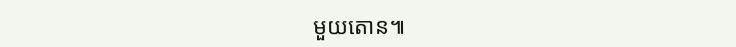មួយតោន៕